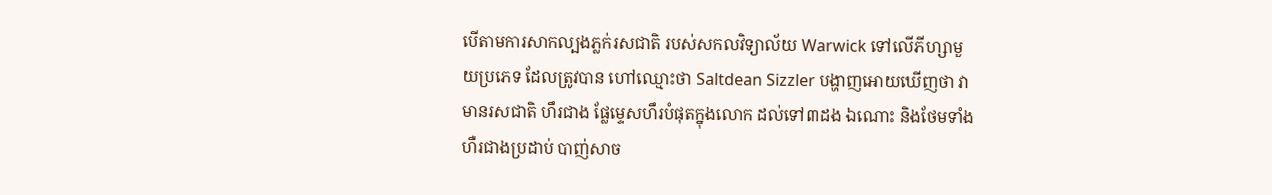បើតាមការសាកល្បងភ្លក់រសជាតិ របស់សកលវិទ្យាល័យ Warwick ទៅលើភីហ្សាមួយប្រភេទ ដែលត្រូវបាន ហៅឈ្មោះថា Saltdean Sizzler បង្ហាញអោយឃើញថា វាមានរសជាតិ ហឹរជាង ផ្លែម្ទេសហឹរបំផុតក្នុងលោក ដល់ទៅ៣ដង ឯណោះ និងថែមទាំង ហឺរជាងប្រដាប់ បាញ់សាច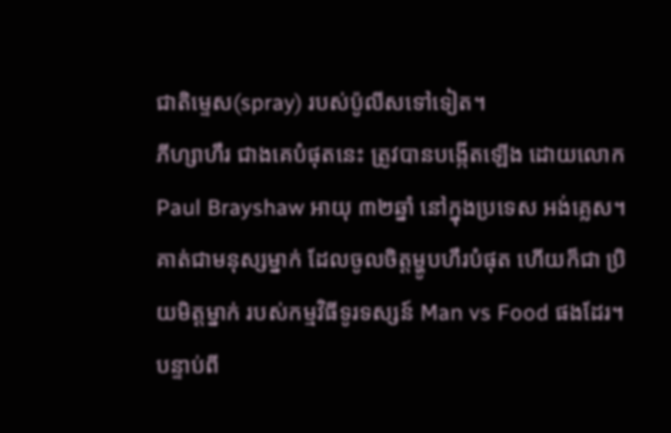ជាតិម្ទេស(spray) របស់ប៉ូលីសទៅទៀត។
ភីហ្សាហឹរ ជាងគេបំផុតនេះ ត្រូវបានបង្កើតឡើង ដោយលោក Paul Brayshaw អាយុ ៣២ឆ្នាំ នៅក្នុងប្រទេស អង់គ្លេស។ គាត់ជាមនុស្សម្នាក់ ដែលចូលចិត្តម្ហូបហឹរបំផុត ហើយក៏ជា ប្រិយមិត្តម្នាក់ របស់កម្មវិធីទូរទស្សន៍ Man vs Food ផងដែរ។ បន្ទាប់ពី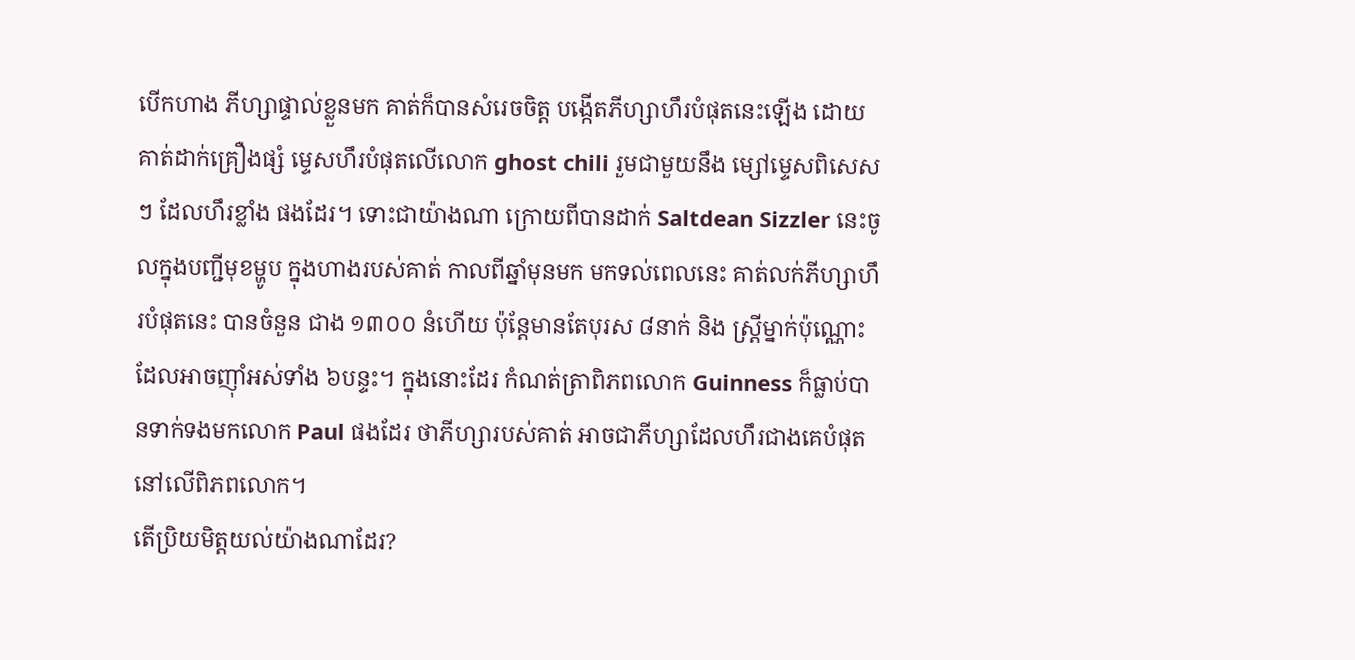បើកហាង ភីហ្សាផ្ទាល់ខ្លួនមក គាត់ក៏បានសំរេចចិត្ត បង្កើតភីហ្សាហឹរបំផុតនេះឡើង ដោយគាត់ដាក់គ្រឿងផ្សំ ម្ទេសហឹរបំផុតលើលោក ghost chili រួមជាមួយនឹង ម្សៅម្ទេសពិសេសៗ ដែលហឹរខ្លាំង ផងដែរ។ ទោះជាយ៉ាងណា ក្រោយពីបានដាក់ Saltdean Sizzler នេះចូលក្នុងបញ្ជីមុខម្ហូប ក្នុងហាងរបស់គាត់ កាលពីឆ្នាំមុនមក មកទល់ពេលនេះ គាត់លក់ភីហ្សាហឹរបំផុតនេះ បានចំនួន ជាង ១៣០០ នំហើយ ប៉ុន្តែមានតែបុរស ៨នាក់ និង ស្រ្តីម្នាក់ប៉ុណ្ណោះ ដែលអាចញ៉ាំអស់ទាំង ៦បន្ទះ។ ក្នុងនោះដែរ កំណត់ត្រាពិភពលោក Guinness ក៏ធ្លាប់បានទាក់ទងមកលោក Paul ផងដែរ ថាភីហ្សារបស់គាត់ អាចជាភីហ្សាដែលហឹរជាងគេបំផុត នៅលើពិភពលោក។
តើប្រិយមិត្តយល់យ៉ាងណាដែរ?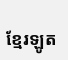ខ្មែរឡូត